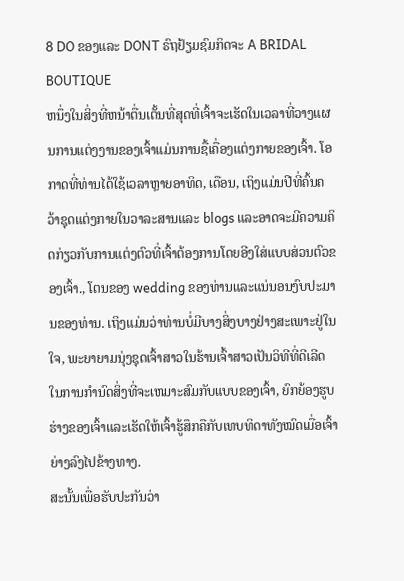8 DO ຂອງແລະ DONT ຣົຖຢ້ຽມຊົມກິດຈະ A BRIDAL BOUTIQUE
ຫນຶ່ງໃນສິ່ງທີ່ຫນ້າຕື່ນເຕັ້ນທີ່ສຸດທີ່ເຈົ້າຈະເຮັດໃນເວລາທີ່ວາງແຜນການແຕ່ງງານຂອງເຈົ້າແມ່ນການຊື້ເຄື່ອງແຕ່ງກາຍຂອງເຈົ້າ. ໂອກາດທີ່ທ່ານໄດ້ໃຊ້ເວລາຫຼາຍອາທິດ, ເດືອນ, ເຖິງແມ່ນປີທີ່ຄົ້ນຄວ້າຊຸດແຕ່ງກາຍໃນວາລະສານແລະ blogs ແລະອາດຈະມີຄວາມຄິດກ່ຽວກັບການແຕ່ງຕົວທີ່ເຈົ້າຕ້ອງການໂດຍອີງໃສ່ແບບສ່ວນຕົວຂອງເຈົ້າ., ໂຕນຂອງ wedding ຂອງທ່ານແລະແນ່ນອນງົບປະມານຂອງທ່ານ. ເຖິງແມ່ນວ່າທ່ານບໍ່ມີບາງສິ່ງບາງຢ່າງສະເພາະຢູ່ໃນໃຈ, ພະຍາຍາມນຸ່ງຊຸດເຈົ້າສາວໃນຮ້ານເຈົ້າສາວເປັນວິທີທີ່ດີເລີດໃນການກໍານົດສິ່ງທີ່ຈະເຫມາະສົມກັບແບບຂອງເຈົ້າ, ຍົກຍ້ອງຮູບຮ່າງຂອງເຈົ້າແລະເຮັດໃຫ້ເຈົ້າຮູ້ສຶກຄືກັບເທບທິດາທັງໝົດເມື່ອເຈົ້າຍ່າງລົງໄປຂ້າງທາງ.
ສະນັ້ນເພື່ອຮັບປະກັນວ່າ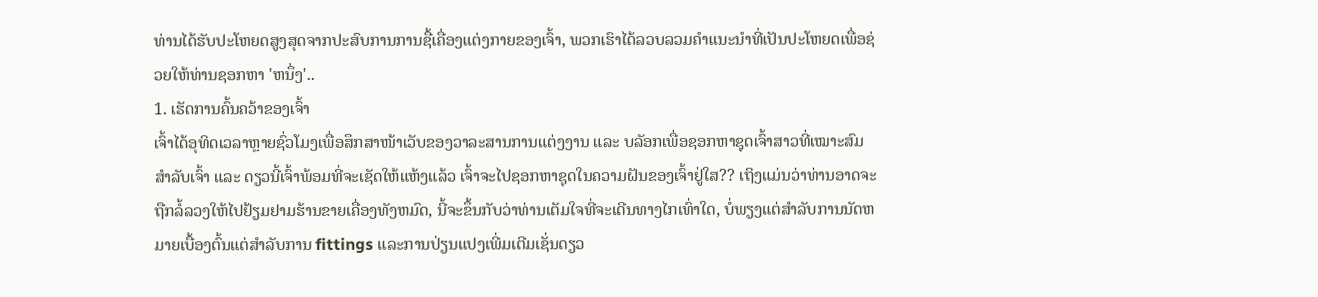ທ່ານໄດ້ຮັບປະໂຫຍດສູງສຸດຈາກປະສົບການການຊື້ເຄື່ອງແຕ່ງກາຍຂອງເຈົ້າ, ພວກເຮົາໄດ້ລວບລວມຄໍາແນະນໍາທີ່ເປັນປະໂຫຍດເພື່ອຊ່ວຍໃຫ້ທ່ານຊອກຫາ 'ຫນຶ່ງ'..
1. ເຮັດການຄົ້ນຄວ້າຂອງເຈົ້າ
ເຈົ້າໄດ້ອຸທິດເວລາຫຼາຍຊົ່ວໂມງເພື່ອສຶກສາໜ້າເວັບຂອງວາລະສານການແຕ່ງງານ ແລະ ບລັອກເພື່ອຊອກຫາຊຸດເຈົ້າສາວທີ່ເໝາະສົມສຳລັບເຈົ້າ ແລະ ດຽວນີ້ເຈົ້າພ້ອມທີ່ຈະເຊັດໃຫ້ແຫ້ງແລ້ວ ເຈົ້າຈະໄປຊອກຫາຊຸດໃນຄວາມຝັນຂອງເຈົ້າຢູ່ໃສ?? ເຖິງແມ່ນວ່າທ່ານອາດຈະຖືກລໍ້ລວງໃຫ້ໄປຢ້ຽມຢາມຮ້ານຂາຍເຄື່ອງທັງຫມົດ, ນີ້ຈະຂຶ້ນກັບວ່າທ່ານເຕັມໃຈທີ່ຈະເດີນທາງໄກເທົ່າໃດ, ບໍ່ພຽງແຕ່ສໍາລັບການນັດຫມາຍເບື້ອງຕົ້ນແຕ່ສໍາລັບການ fittings ແລະການປ່ຽນແປງເພີ່ມເຕີມເຊັ່ນດຽວ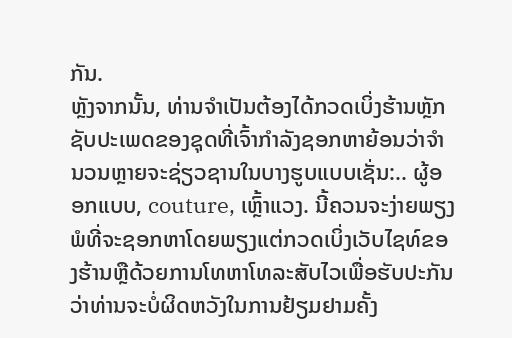ກັນ.
ຫຼັງຈາກນັ້ນ, ທ່ານຈໍາເປັນຕ້ອງໄດ້ກວດເບິ່ງຮ້ານຫຼັກຊັບປະເພດຂອງຊຸດທີ່ເຈົ້າກໍາລັງຊອກຫາຍ້ອນວ່າຈໍານວນຫຼາຍຈະຊ່ຽວຊານໃນບາງຮູບແບບເຊັ່ນ:.. ຜູ້ອອກແບບ, couture, ເຫຼົ້າແວງ. ນີ້ຄວນຈະງ່າຍພຽງພໍທີ່ຈະຊອກຫາໂດຍພຽງແຕ່ກວດເບິ່ງເວັບໄຊທ໌ຂອງຮ້ານຫຼືດ້ວຍການໂທຫາໂທລະສັບໄວເພື່ອຮັບປະກັນວ່າທ່ານຈະບໍ່ຜິດຫວັງໃນການຢ້ຽມຢາມຄັ້ງ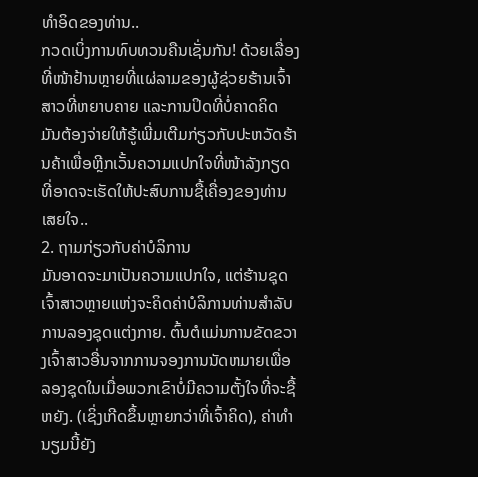ທໍາອິດຂອງທ່ານ..
ກວດເບິ່ງການທົບທວນຄືນເຊັ່ນກັນ! ດ້ວຍເລື່ອງທີ່ໜ້າຢ້ານຫຼາຍທີ່ແຜ່ລາມຂອງຜູ້ຊ່ວຍຮ້ານເຈົ້າສາວທີ່ຫຍາບຄາຍ ແລະການປິດທີ່ບໍ່ຄາດຄິດ ມັນຕ້ອງຈ່າຍໃຫ້ຮູ້ເພີ່ມເຕີມກ່ຽວກັບປະຫວັດຮ້ານຄ້າເພື່ອຫຼີກເວັ້ນຄວາມແປກໃຈທີ່ໜ້າລັງກຽດທີ່ອາດຈະເຮັດໃຫ້ປະສົບການຊື້ເຄື່ອງຂອງທ່ານເສຍໃຈ..
2. ຖາມກ່ຽວກັບຄ່າບໍລິການ
ມັນອາດຈະມາເປັນຄວາມແປກໃຈ, ແຕ່ຮ້ານຊຸດເຈົ້າສາວຫຼາຍແຫ່ງຈະຄິດຄ່າບໍລິການທ່ານສຳລັບການລອງຊຸດແຕ່ງກາຍ. ຕົ້ນຕໍແມ່ນການຂັດຂວາງເຈົ້າສາວອື່ນຈາກການຈອງການນັດຫມາຍເພື່ອລອງຊຸດໃນເມື່ອພວກເຂົາບໍ່ມີຄວາມຕັ້ງໃຈທີ່ຈະຊື້ຫຍັງ. (ເຊິ່ງເກີດຂຶ້ນຫຼາຍກວ່າທີ່ເຈົ້າຄິດ), ຄ່າທໍານຽມນີ້ຍັງ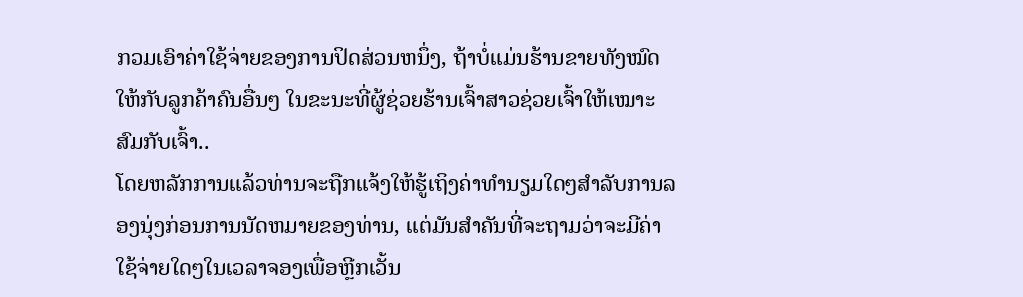ກວມເອົາຄ່າໃຊ້ຈ່າຍຂອງການປິດສ່ວນຫນຶ່ງ, ຖ້າບໍ່ແມ່ນຮ້ານຂາຍທັງໝົດໃຫ້ກັບລູກຄ້າຄົນອື່ນໆ ໃນຂະນະທີ່ຜູ້ຊ່ວຍຮ້ານເຈົ້າສາວຊ່ວຍເຈົ້າໃຫ້ເໝາະສົມກັບເຈົ້າ..
ໂດຍຫລັກການແລ້ວທ່ານຈະຖືກແຈ້ງໃຫ້ຮູ້ເຖິງຄ່າທໍານຽມໃດໆສໍາລັບການລອງນຸ່ງກ່ອນການນັດຫມາຍຂອງທ່ານ, ແຕ່ມັນສໍາຄັນທີ່ຈະຖາມວ່າຈະມີຄ່າໃຊ້ຈ່າຍໃດໆໃນເວລາຈອງເພື່ອຫຼີກເວັ້ນ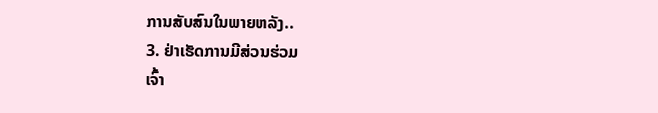ການສັບສົນໃນພາຍຫລັງ..
3. ຢ່າເຮັດການມີສ່ວນຮ່ວມ
ເຈົ້າ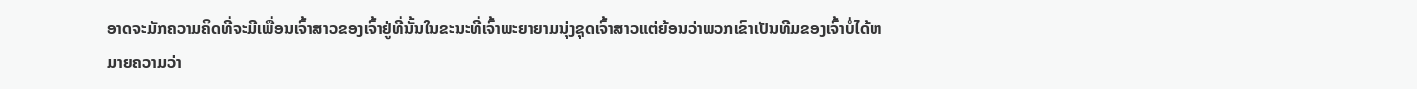ອາດຈະມັກຄວາມຄິດທີ່ຈະມີເພື່ອນເຈົ້າສາວຂອງເຈົ້າຢູ່ທີ່ນັ້ນໃນຂະນະທີ່ເຈົ້າພະຍາຍາມນຸ່ງຊຸດເຈົ້າສາວແຕ່ຍ້ອນວ່າພວກເຂົາເປັນທີມຂອງເຈົ້າບໍ່ໄດ້ຫມາຍຄວາມວ່າ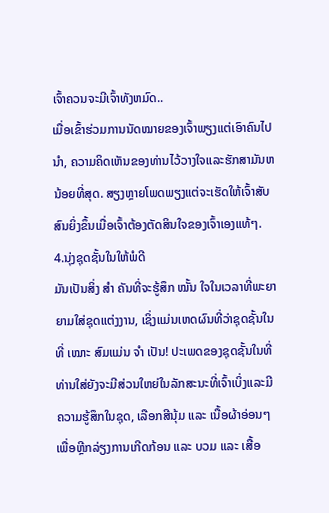ເຈົ້າຄວນຈະມີເຈົ້າທັງຫມົດ..
ເມື່ອເຂົ້າຮ່ວມການນັດໝາຍຂອງເຈົ້າພຽງແຕ່ເອົາຄົນໄປນຳ, ຄວາມຄິດເຫັນຂອງທ່ານໄວ້ວາງໃຈແລະຮັກສາມັນຫນ້ອຍທີ່ສຸດ. ສຽງຫຼາຍໂພດພຽງແຕ່ຈະເຮັດໃຫ້ເຈົ້າສັບສົນຍິ່ງຂຶ້ນເມື່ອເຈົ້າຕ້ອງຕັດສິນໃຈຂອງເຈົ້າເອງແທ້ໆ.
4.ນຸ່ງຊຸດຊັ້ນໃນໃຫ້ພໍດີ
ມັນເປັນສິ່ງ ສຳ ຄັນທີ່ຈະຮູ້ສຶກ ໝັ້ນ ໃຈໃນເວລາທີ່ພະຍາຍາມໃສ່ຊຸດແຕ່ງງານ, ເຊິ່ງແມ່ນເຫດຜົນທີ່ວ່າຊຸດຊັ້ນໃນທີ່ ເໝາະ ສົມແມ່ນ ຈຳ ເປັນ! ປະເພດຂອງຊຸດຊັ້ນໃນທີ່ທ່ານໃສ່ຍັງຈະມີສ່ວນໃຫຍ່ໃນລັກສະນະທີ່ເຈົ້າເບິ່ງແລະມີຄວາມຮູ້ສຶກໃນຊຸດ, ເລືອກສີນຸ້ມ ແລະ ເນື້ອຜ້າອ່ອນໆເພື່ອຫຼີກລ່ຽງການເກີດກ້ອນ ແລະ ບວມ ແລະ ເສື້ອ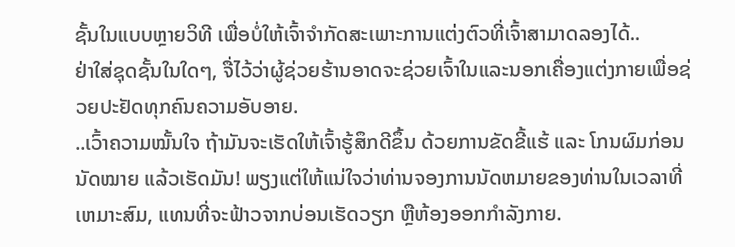ຊັ້ນໃນແບບຫຼາຍວິທີ ເພື່ອບໍ່ໃຫ້ເຈົ້າຈຳກັດສະເພາະການແຕ່ງຕົວທີ່ເຈົ້າສາມາດລອງໄດ້..
ຢ່າໃສ່ຊຸດຊັ້ນໃນໃດໆ, ຈື່ໄວ້ວ່າຜູ້ຊ່ວຍຮ້ານອາດຈະຊ່ວຍເຈົ້າໃນແລະນອກເຄື່ອງແຕ່ງກາຍເພື່ອຊ່ວຍປະຢັດທຸກຄົນຄວາມອັບອາຍ.
..ເວົ້າຄວາມໝັ້ນໃຈ ຖ້າມັນຈະເຮັດໃຫ້ເຈົ້າຮູ້ສຶກດີຂຶ້ນ ດ້ວຍການຂັດຂີ້ແຮ້ ແລະ ໂກນຜົມກ່ອນນັດໝາຍ ແລ້ວເຮັດມັນ! ພຽງແຕ່ໃຫ້ແນ່ໃຈວ່າທ່ານຈອງການນັດຫມາຍຂອງທ່ານໃນເວລາທີ່ເຫມາະສົມ, ແທນທີ່ຈະຟ້າວຈາກບ່ອນເຮັດວຽກ ຫຼືຫ້ອງອອກກຳລັງກາຍ.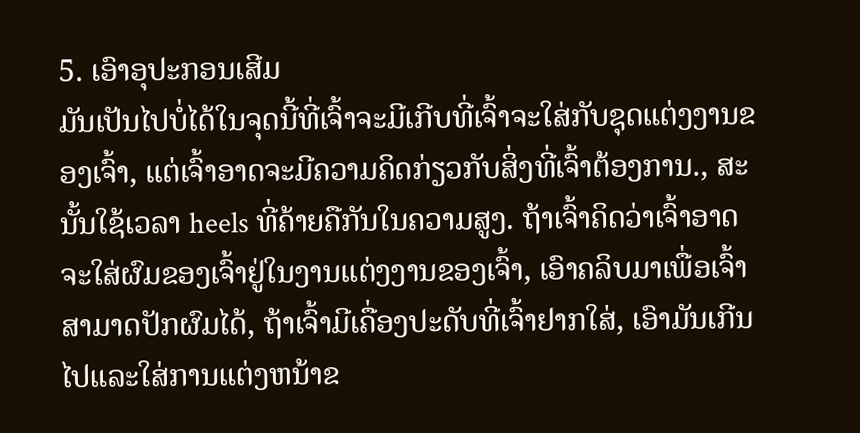5. ເອົາອຸປະກອນເສີມ
ມັນເປັນໄປບໍ່ໄດ້ໃນຈຸດນີ້ທີ່ເຈົ້າຈະມີເກີບທີ່ເຈົ້າຈະໃສ່ກັບຊຸດແຕ່ງງານຂອງເຈົ້າ, ແຕ່ເຈົ້າອາດຈະມີຄວາມຄິດກ່ຽວກັບສິ່ງທີ່ເຈົ້າຕ້ອງການ., ສະນັ້ນໃຊ້ເວລາ heels ທີ່ຄ້າຍຄືກັນໃນຄວາມສູງ. ຖ້າເຈົ້າຄິດວ່າເຈົ້າອາດຈະໃສ່ຜົມຂອງເຈົ້າຢູ່ໃນງານແຕ່ງງານຂອງເຈົ້າ, ເອົາຄລິບມາເພື່ອເຈົ້າສາມາດປັກຜົມໄດ້, ຖ້າເຈົ້າມີເຄື່ອງປະດັບທີ່ເຈົ້າຢາກໃສ່, ເອົາມັນເກີນໄປແລະໃສ່ການແຕ່ງຫນ້າຂ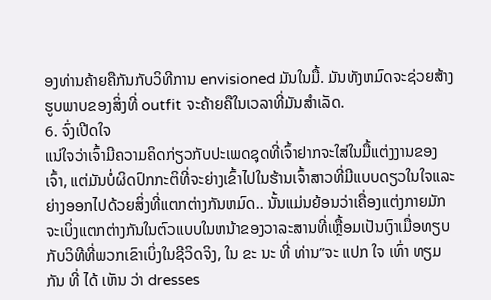ອງທ່ານຄ້າຍຄືກັນກັບວິທີການ envisioned ມັນໃນມື້. ມັນທັງຫມົດຈະຊ່ວຍສ້າງຮູບພາບຂອງສິ່ງທີ່ outfit ຈະຄ້າຍຄືໃນເວລາທີ່ມັນສໍາເລັດ.
6. ຈົ່ງເປີດໃຈ
ແນ່ໃຈວ່າເຈົ້າມີຄວາມຄິດກ່ຽວກັບປະເພດຊຸດທີ່ເຈົ້າຢາກຈະໃສ່ໃນມື້ແຕ່ງງານຂອງເຈົ້າ, ແຕ່ມັນບໍ່ຜິດປົກກະຕິທີ່ຈະຍ່າງເຂົ້າໄປໃນຮ້ານເຈົ້າສາວທີ່ມີແບບດຽວໃນໃຈແລະຍ່າງອອກໄປດ້ວຍສິ່ງທີ່ແຕກຕ່າງກັນຫມົດ.. ນັ້ນແມ່ນຍ້ອນວ່າເຄື່ອງແຕ່ງກາຍມັກຈະເບິ່ງແຕກຕ່າງກັນໃນຕົວແບບໃນຫນ້າຂອງວາລະສານທີ່ເຫຼື້ອມເປັນເງົາເມື່ອທຽບກັບວິທີທີ່ພວກເຂົາເບິ່ງໃນຊີວິດຈິງ, ໃນ ຂະ ນະ ທີ່ ທ່ານ”ຈະ ແປກ ໃຈ ເທົ່າ ທຽມ ກັນ ທີ່ ໄດ້ ເຫັນ ວ່າ dresses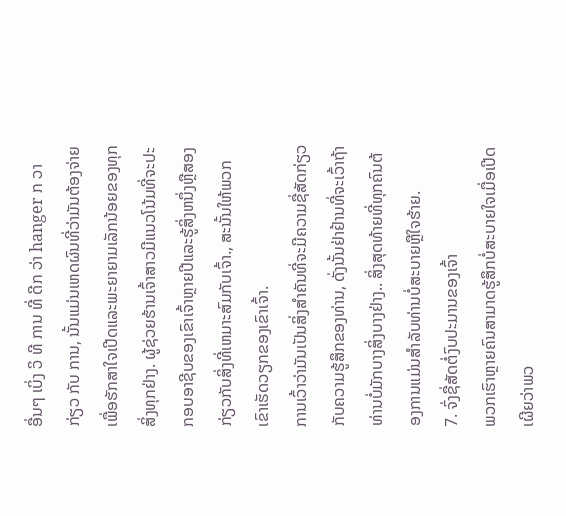ອື່ນໆ ເບິ່ງ ວິ ທີ ການ ທີ່ ດີກ ວ່າ hanger ກ ວາ ກ່ຽວ ກັບ ການ, ນັ້ນແມ່ນເຫດຜົນທີ່ວ່າມັນຕ້ອງຈ່າຍເພື່ອຮັກສາໃຈເປີດແລະພະຍາຍາມເລັກນ້ອຍຂອງທຸກສິ່ງທຸກຢ່າງ. ຜູ້ຊ່ວຍຮ້ານເຈົ້າສາວມີແນວໂນ້ມທີ່ຈະປະກອບອາຊີບຂອງເຂົາເຈົ້າຫຼາຍປີແລະຮູ້ສິ່ງຫນຶ່ງຫຼືສອງກ່ຽວກັບສິ່ງທີ່ເຫມາະສົມກັບເຈົ້າ., ສະນັ້ນໃຫ້ພວກເຂົາເຮັດວຽກຂອງເຂົາເຈົ້າ.
ການເວົ້າວ່າມັນເປັນສິ່ງສໍາຄັນທີ່ຈະມີຄວາມຊື່ສັດກ່ຽວກັບຄວາມຮູ້ສຶກຂອງທ່ານ, ດັ່ງນັ້ນຢ່າຢ້ານທີ່ຈະເວົ້າຖ້າທ່ານບໍ່ມັກບາງສິ່ງບາງຢ່າງ.. ສິ່ງສຸດທ້າຍທີ່ທຸກຄົນຕ້ອງການແມ່ນສໍາລັບທ່ານບໍ່ສະບາຍຫຼືໃຈຮ້າຍ.
7. ຈົ່ງຊື່ສັດຕໍ່ງົບປະມານຂອງເຈົ້າ
ພວກເຮົາຫຼາຍຄົນສາມາດຮູ້ສຶກບໍ່ສະບາຍໃຈເມື່ອເປີດເຜີຍວ່າພວ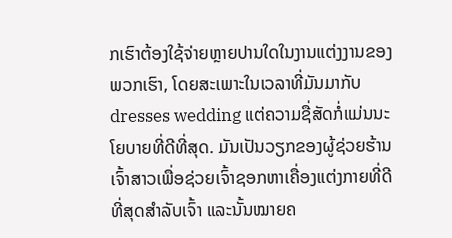ກເຮົາຕ້ອງໃຊ້ຈ່າຍຫຼາຍປານໃດໃນງານແຕ່ງງານຂອງພວກເຮົາ, ໂດຍສະເພາະໃນເວລາທີ່ມັນມາກັບ dresses wedding ແຕ່ຄວາມຊື່ສັດກໍ່ແມ່ນນະໂຍບາຍທີ່ດີທີ່ສຸດ. ມັນເປັນວຽກຂອງຜູ້ຊ່ວຍຮ້ານເຈົ້າສາວເພື່ອຊ່ວຍເຈົ້າຊອກຫາເຄື່ອງແຕ່ງກາຍທີ່ດີທີ່ສຸດສຳລັບເຈົ້າ ແລະນັ້ນໝາຍຄ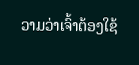ວາມວ່າເຈົ້າຕ້ອງໃຊ້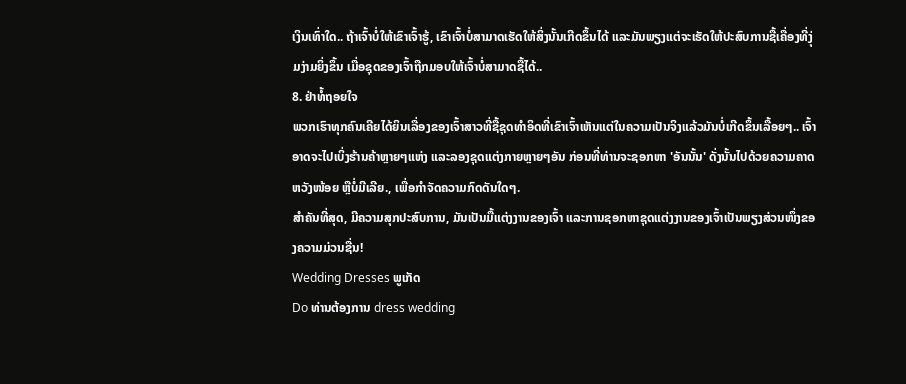ເງິນເທົ່າໃດ.. ຖ້າເຈົ້າບໍ່ໃຫ້ເຂົາເຈົ້າຮູ້, ເຂົາເຈົ້າບໍ່ສາມາດເຮັດໃຫ້ສິ່ງນັ້ນເກີດຂຶ້ນໄດ້ ແລະມັນພຽງແຕ່ຈະເຮັດໃຫ້ປະສົບການຊື້ເຄື່ອງທີ່ງຸ່ມງ່າມຍິ່ງຂຶ້ນ ເມື່ອຊຸດຂອງເຈົ້າຖືກມອບໃຫ້ເຈົ້າບໍ່ສາມາດຊື້ໄດ້..
8. ຢ່າທໍ້ຖອຍໃຈ
ພວກເຮົາທຸກຄົນເຄີຍໄດ້ຍິນເລື່ອງຂອງເຈົ້າສາວທີ່ຊື້ຊຸດທໍາອິດທີ່ເຂົາເຈົ້າເຫັນແຕ່ໃນຄວາມເປັນຈິງແລ້ວມັນບໍ່ເກີດຂຶ້ນເລື້ອຍໆ.. ເຈົ້າອາດຈະໄປເບິ່ງຮ້ານຄ້າຫຼາຍໆແຫ່ງ ແລະລອງຊຸດແຕ່ງກາຍຫຼາຍໆອັນ ກ່ອນທີ່ທ່ານຈະຊອກຫາ 'ອັນນັ້ນ' ດັ່ງນັ້ນໄປດ້ວຍຄວາມຄາດຫວັງໜ້ອຍ ຫຼືບໍ່ມີເລີຍ., ເພື່ອກໍາຈັດຄວາມກົດດັນໃດໆ.
ສໍາຄັນທີ່ສຸດ, ມີຄວາມສຸກປະສົບການ, ມັນເປັນມື້ແຕ່ງງານຂອງເຈົ້າ ແລະການຊອກຫາຊຸດແຕ່ງງານຂອງເຈົ້າເປັນພຽງສ່ວນໜຶ່ງຂອງຄວາມມ່ວນຊື່ນ!
Wedding Dresses ພູເກັດ
Do ທ່ານຕ້ອງການ dress wedding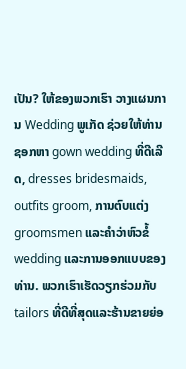ເປັນ? ໃຫ້ຂອງພວກເຮົາ ວາງແຜນການ Wedding ພູເກັດ ຊ່ວຍໃຫ້ທ່ານຊອກຫາ gown wedding ທີ່ດີເລີດ, dresses bridesmaids, outfits groom, ການຕົບແຕ່ງ groomsmen ແລະຄໍາວ່າຫົວຂໍ້ wedding ແລະການອອກແບບຂອງທ່ານ. ພວກເຮົາເຮັດວຽກຮ່ວມກັບ tailors ທີ່ດີທີ່ສຸດແລະຮ້ານຂາຍຍ່ອ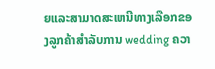ຍແລະສາມາດສະເຫນີທາງເລືອກຂອງລູກຄ້າສໍາລັບການ wedding ຄວາ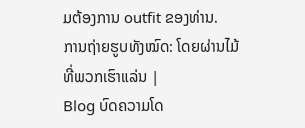ມຕ້ອງການ outfit ຂອງທ່ານ.
ການຖ່າຍຮູບທັງໝົດ: ໂດຍຜ່ານໄມ້ທີ່ພວກເຮົາແລ່ນ |
Blog ບົດຄວາມໂດ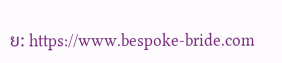ຍ: https://www.bespoke-bride.com